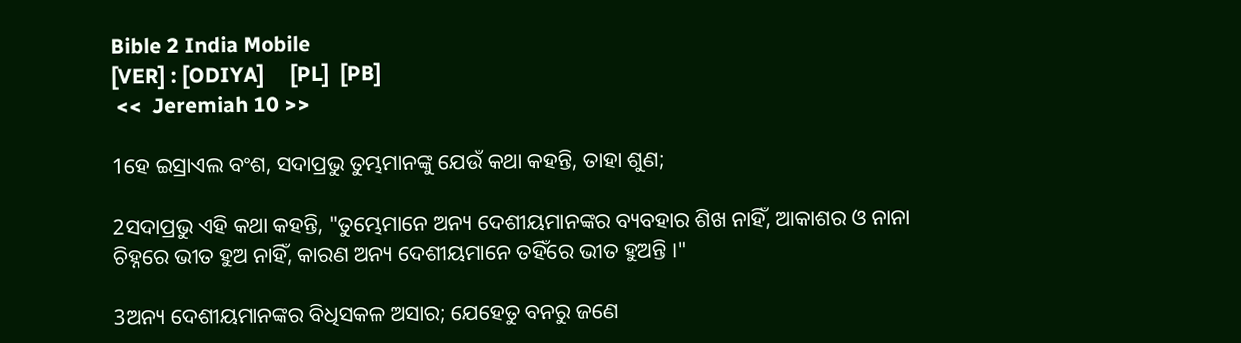Bible 2 India Mobile
[VER] : [ODIYA]     [PL]  [PB]
 <<  Jeremiah 10 >>

1ହେ ଇସ୍ରାଏଲ ବଂଶ, ସଦାପ୍ରଭୁ ତୁମ୍ଭମାନଙ୍କୁ ଯେଉଁ କଥା କହନ୍ତି, ତାହା ଶୁଣ;

2ସଦାପ୍ରଭୁ ଏହି କଥା କହନ୍ତି, "ତୁମ୍ଭେମାନେ ଅନ୍ୟ ଦେଶୀୟମାନଙ୍କର ବ୍ୟବହାର ଶିଖ ନାହିଁ, ଆକାଶର ଓ ନାନା ଚିହ୍ନରେ ଭୀତ ହୁଅ ନାହିଁ, କାରଣ ଅନ୍ୟ ଦେଶୀୟମାନେ ତହିଁରେ ଭୀତ ହୁଅନ୍ତି ।"

3ଅନ୍ୟ ଦେଶୀୟମାନଙ୍କର ବିଧିସକଳ ଅସାର; ଯେହେତୁ ବନରୁ ଜଣେ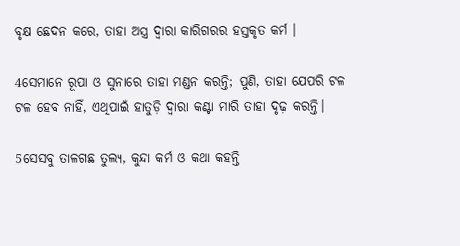ବୃକ୍ଷ ଛେଦନ କରେ, ତାହା ଅସ୍ତ୍ର ଦ୍ୱାରା କାରିଗରର ହସ୍ତକୃତ କର୍ମ ।

4ସେମାନେ ରୂପା ଓ ସୁନାରେ ତାହା ମଣ୍ଡନ କରନ୍ତି; ପୁଣି, ତାହା ଯେପରି ଟଳ ଟଳ ହେବ ନାହିଁ, ଏଥିପାଇଁ ହାତୁଡ଼ି ଦ୍ୱାରା କଣ୍ଟା ମାରି ତାହା ଦୃଢ଼ କରନ୍ତି।

5ସେସବୁ ତାଳଗଛ ତୁଲ୍ୟ, କୁନ୍ଦା କର୍ମ ଓ କଥା କହନ୍ତି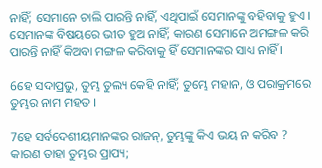ନାହିଁ; ସେମାନେ ଚାଲି ପାରନ୍ତି ନାହିଁ, ଏଥିପାଇଁ ସେମାନଙ୍କୁ ବହିବାକୁ ହୁଏ । ସେମାନଙ୍କ ବିଷୟରେ ଭୀତ ହୁଅ ନାହିଁ; କାରଣ ସେମାନେ ଅମଙ୍ଗଳ କରି ପାରନ୍ତି ନାହିଁ କିଅବା ମଙ୍ଗଳ କରିବାକୁ ହିଁ ସେମାନଙ୍କର ସାଧ୍ୟ ନାହିଁ ।

6ହେ ସଦାପ୍ରଭୁ, ତୁମ୍ଭ ତୁଲ୍ୟ କେହି ନାହିଁ; ତୁମ୍ଭେ ମହାନ, ଓ ପରାକ୍ରମରେ ତୁମ୍ଭର ନାମ ମହତ ।

7ହେ ସର୍ବଦେଶୀୟମାନଙ୍କର ରାଜନ୍‍, ତୁମ୍ଭଙ୍କୁ କିଏ ଭୟ ନ କରିବ ? କାରଣ ତାହା ତୁମ୍ଭର ପ୍ରାପ୍ୟ;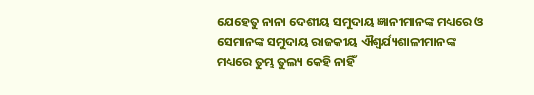ଯେହେତୁ ନାନା ଦେଶୀୟ ସମୁଦାୟ ଜ୍ଞାନୀମାନଙ୍କ ମଧ୍ୟରେ ଓ ସେମାନଙ୍କ ସମୁଦାୟ ରାଜକୀୟ ଐଶ୍ୱର୍ଯ୍ୟଶାଳୀମାନଙ୍କ ମଧ୍ୟରେ ତୁମ୍ଭ ତୁଲ୍ୟ କେହି ନାହିଁ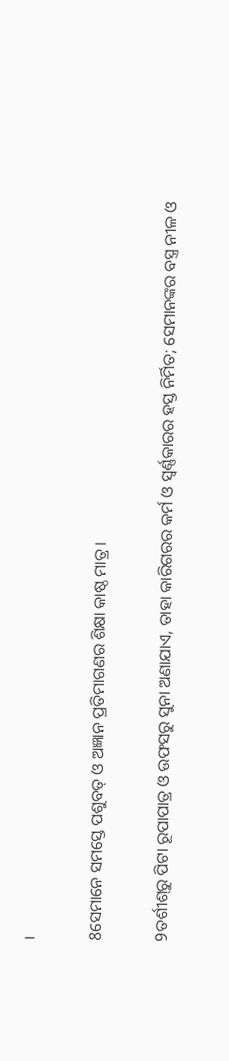।

8ସେମାନେ ସମସ୍ତେ ପଶୁବତ୍‍ ଓ ଅଜ୍ଞାନ ପ୍ରତିମାଗଣର ଶିକ୍ଷା କାଷ୍ଠ ମାତ୍ର ।

9ତର୍ଶୀଶ୍‍ରୁ ପିଟା ରୂପାପାତ୍ର ଓ ଉଫସରୁ ସୁନା ଅଣାଯାଏ, ତାହା କାରିଗରର କର୍ମ ଓ ସ୍ୱର୍ଣ୍ଣକାରର ହସ୍ତ ନିର୍ମିତ; ସେମାନଙ୍କର ବସ୍ତ୍ର ନୀଳ ଓ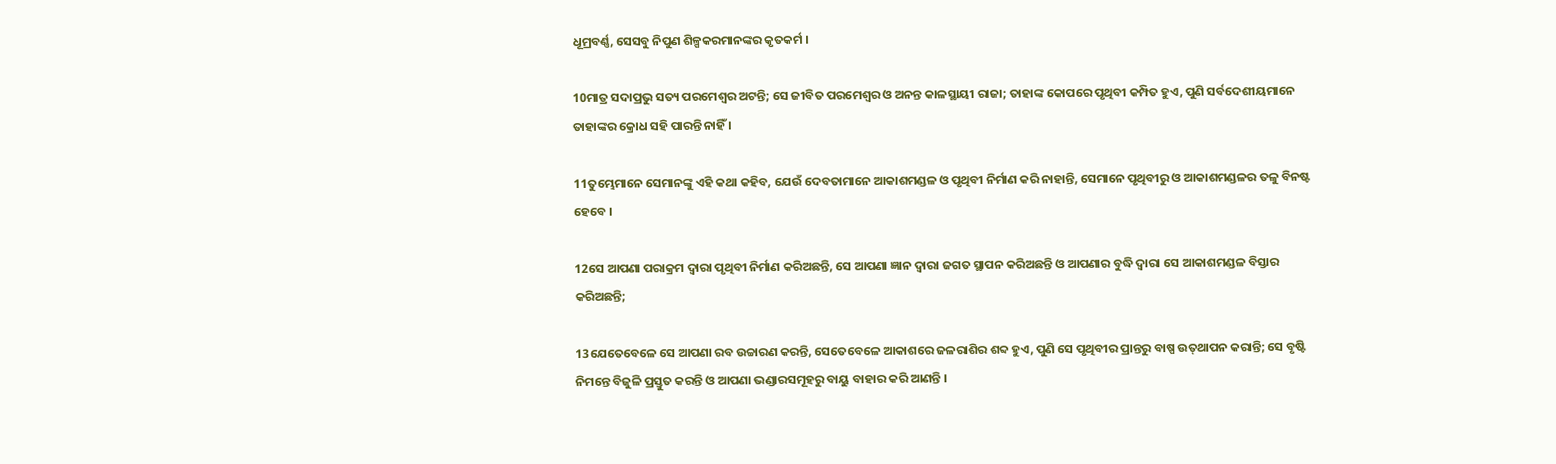ଧୂମ୍ରବର୍ଣ୍ଣ, ସେସବୁ ନିପୁଣ ଶିଳ୍ପକରମାନଙ୍କର କୃତକର୍ମ ।

10ମାତ୍ର ସଦାପ୍ରଭୁ ସତ୍ୟ ପରମେଶ୍ୱର ଅଟନ୍ତି; ସେ ଜୀବିତ ପରମେଶ୍ୱର ଓ ଅନନ୍ତ କାଳସ୍ଥାୟୀ ରାଜା; ତାହାଙ୍କ କୋପରେ ପୃଥିବୀ କମ୍ପିତ ହୁଏ, ପୁଣି ସର୍ବଦେଶୀୟମାନେ ତାହାଙ୍କର କ୍ରୋଧ ସହି ପାରନ୍ତି ନାହିଁ ।

11ତୁମ୍ଭେମାନେ ସେମାନଙ୍କୁ ଏହି କଥା କହିବ, ଯେଉଁ ଦେବତାମାନେ ଆକାଶମଣ୍ଡଳ ଓ ପୃଥିବୀ ନିର୍ମାଣ କରି ନାହାନ୍ତି, ସେମାନେ ପୃଥିବୀରୁ ଓ ଆକାଶମଣ୍ଡଳର ତଳୁ ବିନଷ୍ଟ ହେବେ ।

12ସେ ଆପଣା ପରାକ୍ରମ ଦ୍ୱାରା ପୃଥିବୀ ନିର୍ମାଣ କରିଅଛନ୍ତି, ସେ ଆପଣା ଜ୍ଞାନ ଦ୍ୱାରା ଜଗତ ସ୍ଥାପନ କରିଅଛନ୍ତି ଓ ଆପଣାର ବୁଦ୍ଧି ଦ୍ୱାରା ସେ ଆକାଶମଣ୍ଡଳ ବିସ୍ତାର କରିଅଛନ୍ତି;

13ଯେତେବେଳେ ସେ ଆପଣା ରବ ଉଚ୍ଚାରଣ କରନ୍ତି, ସେତେବେଳେ ଆକାଶରେ ଜଳରାଶିର ଶବ୍ଦ ହୁଏ, ପୁଣି ସେ ପୃଥିବୀର ପ୍ରାନ୍ତରୁ ବାଷ୍ପ ଉତ୍‍ଥାପନ କରାନ୍ତି; ସେ ବୃଷ୍ଟି ନିମନ୍ତେ ବିଜୁଳି ପ୍ରସ୍ତୁତ କରନ୍ତି ଓ ଆପଣା ଭଣ୍ଡାରସମୂହରୁ ବାୟୁ ବାହାର କରି ଆଣନ୍ତି ।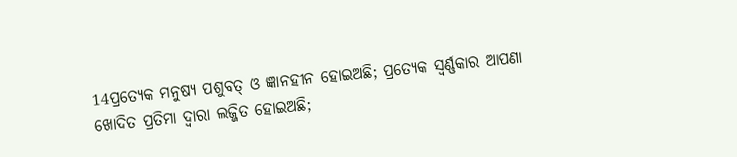14ପ୍ରତ୍ୟେକ ମନୁଷ୍ୟ ପଶୁବତ୍‍ ଓ ଜ୍ଞାନହୀନ ହୋଇଅଛି; ପ୍ରତ୍ୟେକ ସ୍ୱର୍ଣ୍ଣକାର ଆପଣା ଖୋଦିତ ପ୍ରତିମା ଦ୍ୱାରା ଲଜ୍ଜିତ ହୋଇଅଛି;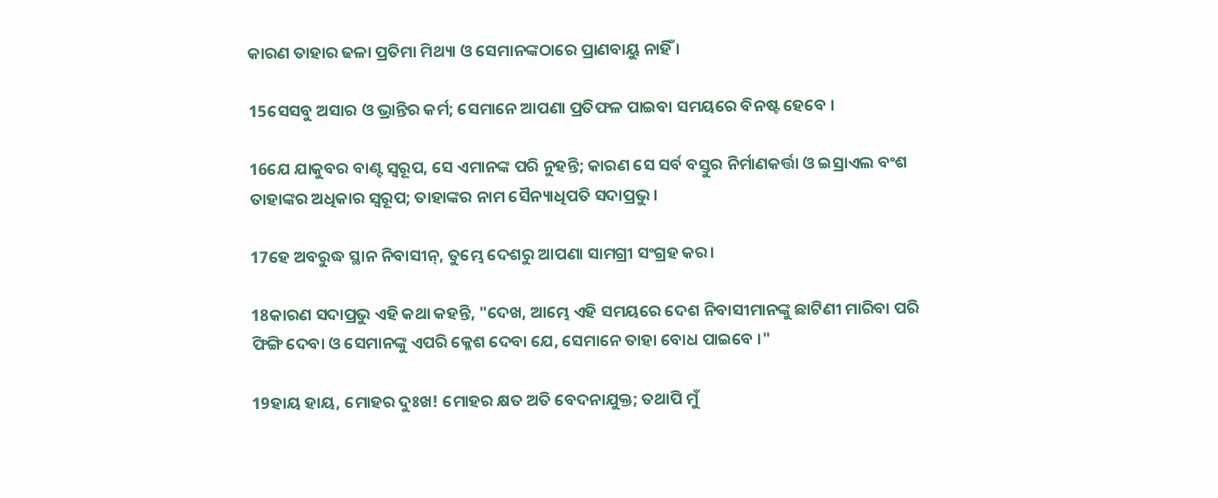କାରଣ ତାହାର ଢଳା ପ୍ରତିମା ମିଥ୍ୟା ଓ ସେମାନଙ୍କଠାରେ ପ୍ରାଣବାୟୁ ନାହିଁ ।

15ସେସବୁ ଅସାର ଓ ଭ୍ରାନ୍ତିର କର୍ମ; ସେମାନେ ଆପଣା ପ୍ରତିଫଳ ପାଇବା ସମୟରେ ବିନଷ୍ଟ ହେବେ ।

16ଯେ ଯାକୁବର ବାଣ୍ଟ ସ୍ୱରୂପ, ସେ ଏମାନଙ୍କ ପରି ନୁହନ୍ତି; କାରଣ ସେ ସର୍ବ ବସ୍ତୁର ନିର୍ମାଣକର୍ତ୍ତା ଓ ଇସ୍ରାଏଲ ବଂଶ ତାହାଙ୍କର ଅଧିକାର ସ୍ୱରୂପ; ତାହାଙ୍କର ନାମ ସୈନ୍ୟାଧିପତି ସଦାପ୍ରଭୁ ।

17ହେ ଅବରୁଦ୍ଧ ସ୍ଥାନ ନିବାସୀନ୍‍, ତୁମ୍ଭେ ଦେଶରୁ ଆପଣା ସାମଗ୍ରୀ ସଂଗ୍ରହ କର।

18କାରଣ ସଦାପ୍ରଭୁ ଏହି କଥା କହନ୍ତି, "ଦେଖ, ଆମ୍ଭେ ଏହି ସମୟରେ ଦେଶ ନିବାସୀମାନଙ୍କୁ ଛାଟିଣୀ ମାରିବା ପରି ଫିଙ୍ଗି ଦେବା ଓ ସେମାନଙ୍କୁ ଏପରି କ୍ଳେଶ ଦେବା ଯେ, ସେମାନେ ତାହା ବୋଧ ପାଇବେ ।"

19ହାୟ ହାୟ, ମୋହର ଦୁଃଖ! ମୋହର କ୍ଷତ ଅତି ବେଦନାଯୁକ୍ତ; ତଥାପି ମୁଁ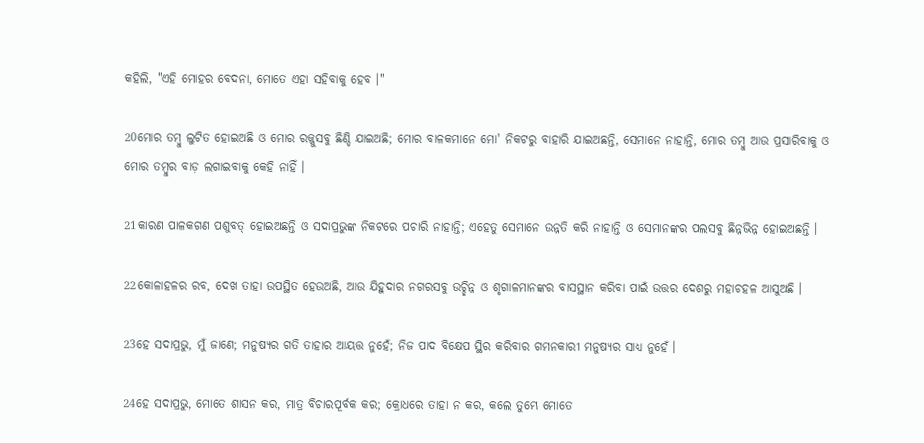କହିଲି, "ଏହି ମୋହର ବେଦନା, ମୋତେ ଏହା ସହିବାକୁ ହେବ ।"

20ମୋର ତମ୍ବୁ ଲୁଟିତ ହୋଇଅଛି ଓ ମୋର ରଜ୍ଜୁସବୁ ଛିଣ୍ଡି ଯାଇଅଛି; ମୋର ବାଳକମାନେ ମୋ' ନିକଟରୁ ବାହାରି ଯାଇଅଛନ୍ତି, ସେମାନେ ନାହାନ୍ତି, ମୋର ତମ୍ବୁ ଆଉ ପ୍ରସାରିବାକୁ ଓ ମୋର ତମ୍ବୁର ବାଡ଼ ଲଗାଇବାକୁ କେହି ନାହିଁ ।

21କାରଣ ପାଳକଗଣ ପଶୁବତ୍‍ ହୋଇଅଛନ୍ତି ଓ ସଦାପ୍ରଭୁଙ୍କ ନିକଟରେ ପଚାରି ନାହାନ୍ତି; ଏହେତୁ ସେମାନେ ଉନ୍ନତି କରି ନାହାନ୍ତି ଓ ସେମାନଙ୍କର ପଲସବୁ ଛିନ୍ନଭିନ୍ନ ହୋଇଅଛନ୍ତି ।

22କୋଳାହଳର ରବ, ଦେଖ ତାହା ଉପସ୍ଥିତ ହେଉଅଛି, ଆଉ ଯିହୁଦାର ନଗରସବୁ ଉଚ୍ଛିନ୍ନ ଓ ଶୃଗାଳମାନଙ୍କର ବାସସ୍ଥାନ କରିବା ପାଇଁ ଉତ୍ତର ଦେଶରୁ ମହାଚହଳ ଆସୁଅଛି ।

23ହେ ସଦାପ୍ରଭୁ, ମୁଁ ଜାଣେ; ମନୁଷ୍ୟର ଗତି ତାହାର ଆୟତ୍ତ ନୁହେଁ; ନିଜ ପାଦ ବିକ୍ଷେପ ସ୍ଥିର କରିବାର ଗମନକାରୀ ମନୁଷ୍ୟର ସାଧ୍ୟ ନୁହେଁ ।

24ହେ ସଦାପ୍ରଭୁ, ମୋତେ ଶାସନ କର, ମାତ୍ର ବିଚାରପୂର୍ବକ କର; କ୍ରୋଧରେ ତାହା ନ କର, କଲେ ତୁମ୍ଭେ ମୋତେ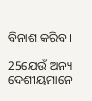ବିନାଶ କରିବ ।

25ଯେଉଁ ଅନ୍ୟ ଦେଶୀୟମାନେ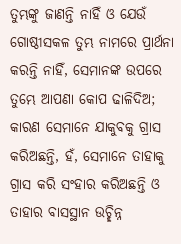ତୁମ୍ଭଙ୍କୁ ଜାଣନ୍ତି ନାହିଁ ଓ ଯେଉଁ ଗୋଷ୍ଠୀସକଳ ତୁମ୍ଭ ନାମରେ ପ୍ରାର୍ଥନା କରନ୍ତି ନାହିଁ, ସେମାନଙ୍କ ଉପରେ ତୁମ୍ଭେ ଆପଣା କୋପ ଢାଳିଦିଅ; କାରଣ ସେମାନେ ଯାକୁବକୁ ଗ୍ରାସ କରିଅଛନ୍ତି, ହଁ, ସେମାନେ ତାହାକୁ ଗ୍ରାସ କରି ସଂହାର କରିଅଛନ୍ତି ଓ ତାହାର ବାସସ୍ଥାନ ଉଚ୍ଛିନ୍ନ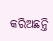କରିଅଛନ୍ତି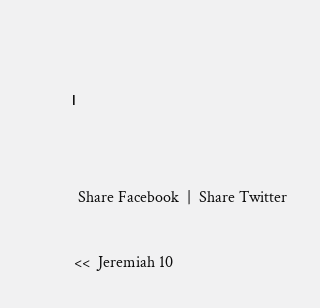।


  Share Facebook  |  Share Twitter

 <<  Jeremiah 10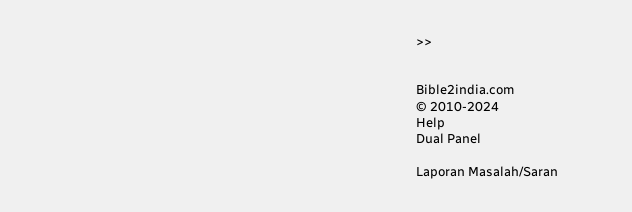>>


Bible2india.com
© 2010-2024
Help
Dual Panel

Laporan Masalah/Saran